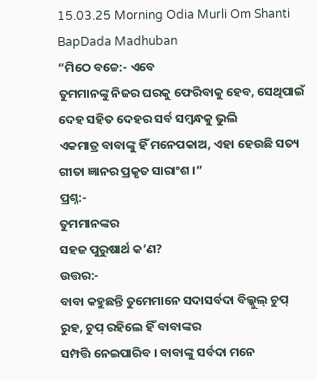15.03.25 Morning Odia Murli Om Shanti BapDada Madhuban
“ମିଠେ ବଚ୍ଚେ:- ଏବେ
ତୁମମାନଙ୍କୁ ନିଜର ଘରକୁ ଫେରିବାକୁ ହେବ, ସେଥିପାଇଁ ଦେହ ସହିତ ଦେହର ସର୍ବ ସମ୍ବନ୍ଧକୁ ଭୁଲି
ଏକମାତ୍ର ବାବାଙ୍କୁ ହିଁ ମନେପକାଅ, ଏହା ହେଉଛି ସତ୍ୟ ଗୀତା ଜ୍ଞାନର ପ୍ରକୃତ ସାରାଂଶ ।”
ପ୍ରଶ୍ନ:-
ତୁମମାନଙ୍କର
ସହଜ ପୁରୁଷାର୍ଥ କ’ଣ?
ଉତ୍ତର:-
ବାବା କହୁଛନ୍ତି ତୁମେମାନେ ସଦାସର୍ବଦା ବିଲ୍କୁଲ୍ ଚୁପ୍ ରୁହ, ଚୁପ୍ ରହିଲେ ହିଁ ବାବାଙ୍କର
ସମ୍ପତ୍ତି ନେଇପାରିବ । ବାବାଙ୍କୁ ସର୍ବଦା ମନେ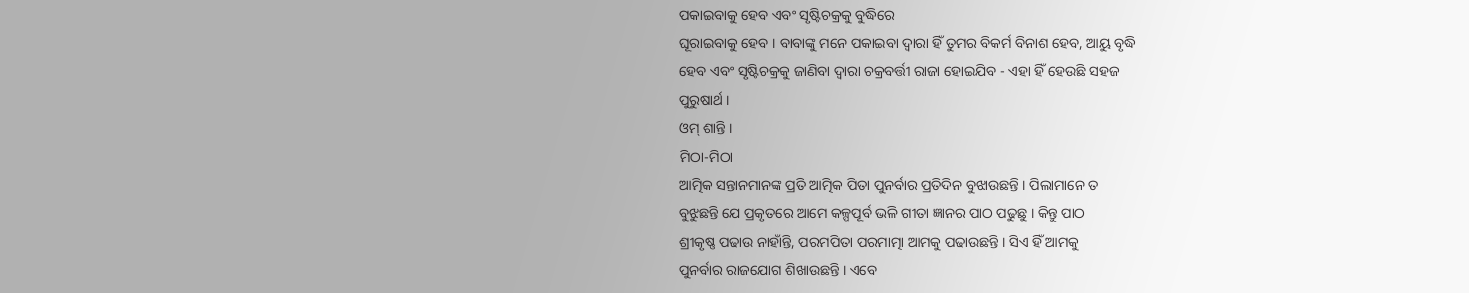ପକାଇବାକୁ ହେବ ଏବଂ ସୃଷ୍ଟିଚକ୍ରକୁ ବୁଦ୍ଧିରେ
ଘୂରାଇବାକୁ ହେବ । ବାବାଙ୍କୁ ମନେ ପକାଇବା ଦ୍ୱାରା ହିଁ ତୁମର ବିକର୍ମ ବିନାଶ ହେବ, ଆୟୁ ବୃଦ୍ଧି
ହେବ ଏବଂ ସୃଷ୍ଟିଚକ୍ରକୁ ଜାଣିବା ଦ୍ୱାରା ଚକ୍ରବର୍ତ୍ତୀ ରାଜା ହୋଇଯିବ - ଏହା ହିଁ ହେଉଛି ସହଜ
ପୁରୁଷାର୍ଥ ।
ଓମ୍ ଶାନ୍ତି ।
ମିଠା-ମିଠା
ଆତ୍ମିକ ସନ୍ତାନମାନଙ୍କ ପ୍ରତି ଆତ୍ମିକ ପିତା ପୁନର୍ବାର ପ୍ରତିଦିନ ବୁଝାଉଛନ୍ତି । ପିଲାମାନେ ତ
ବୁଝୁଛନ୍ତି ଯେ ପ୍ରକୃତରେ ଆମେ କଳ୍ପପୂର୍ବ ଭଳି ଗୀତା ଜ୍ଞାନର ପାଠ ପଢୁଛୁ । କିନ୍ତୁ ପାଠ
ଶ୍ରୀକୃଷ୍ଣ ପଢାଉ ନାହାଁନ୍ତି, ପରମପିତା ପରମାତ୍ମା ଆମକୁ ପଢାଉଛନ୍ତି । ସିଏ ହିଁ ଆମକୁ
ପୁନର୍ବାର ରାଜଯୋଗ ଶିଖାଉଛନ୍ତି । ଏବେ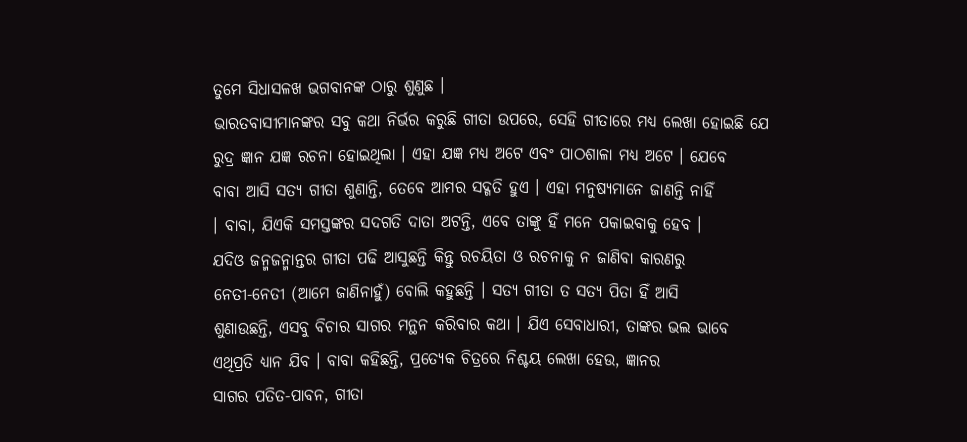ତୁମେ ସିଧାସଳଖ ଭଗବାନଙ୍କ ଠାରୁ ଶୁଣୁଛ ।
ଭାରତବାସୀମାନଙ୍କର ସବୁ କଥା ନିର୍ଭର କରୁଛି ଗୀତା ଉପରେ, ସେହି ଗୀତାରେ ମଧ୍ୟ ଲେଖା ହୋଇଛି ଯେ
ରୁଦ୍ର ଜ୍ଞାନ ଯଜ୍ଞ ରଚନା ହୋଇଥିଲା । ଏହା ଯଜ୍ଞ ମଧ୍ୟ ଅଟେ ଏବଂ ପାଠଶାଳା ମଧ୍ୟ ଅଟେ । ଯେବେ
ବାବା ଆସି ସତ୍ୟ ଗୀତା ଶୁଣାନ୍ତି, ତେବେ ଆମର ସଦ୍ଗତି ହୁଏ । ଏହା ମନୁଷ୍ୟମାନେ ଜାଣନ୍ତି ନାହିଁ
। ବାବା, ଯିଏକି ସମସ୍ତଙ୍କର ସଦଗତି ଦାତା ଅଟନ୍ତି, ଏବେ ତାଙ୍କୁ ହିଁ ମନେ ପକାଇବାକୁ ହେବ ।
ଯଦିଓ ଜନ୍ମଜନ୍ମାନ୍ତର ଗୀତା ପଢି ଆସୁଛନ୍ତି କିନ୍ତୁ ରଚୟିତା ଓ ରଚନାକୁ ନ ଜାଣିବା କାରଣରୁ
ନେତୀ-ନେତୀ (ଆମେ ଜାଣିନାହୁଁ) ବୋଲି କହୁଛନ୍ତି । ସତ୍ୟ ଗୀତା ତ ସତ୍ୟ ପିତା ହିଁ ଆସି
ଶୁଣାଉଛନ୍ତି, ଏସବୁ ବିଚାର ସାଗର ମନ୍ଥନ କରିବାର କଥା । ଯିଏ ସେବାଧାରୀ, ତାଙ୍କର ଭଲ ଭାବେ
ଏଥିପ୍ରତି ଧ୍ୟାନ ଯିବ । ବାବା କହିଛନ୍ତି, ପ୍ରତ୍ୟେକ ଚିତ୍ରରେ ନିଶ୍ଚୟ ଲେଖା ହେଉ, ଜ୍ଞାନର
ସାଗର ପତିତ-ପାବନ, ଗୀତା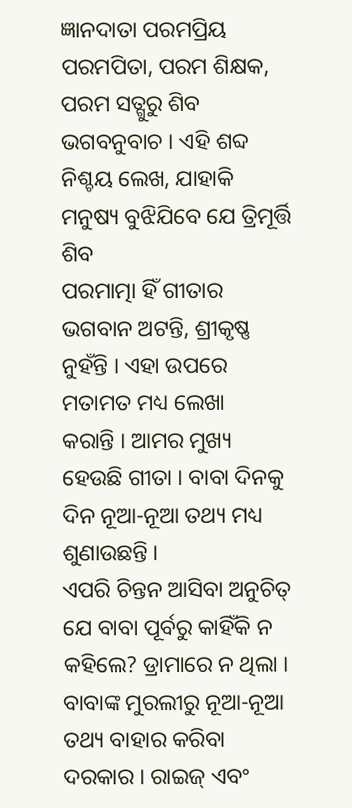ଜ୍ଞାନଦାତା ପରମପ୍ରିୟ ପରମପିତା, ପରମ ଶିକ୍ଷକ, ପରମ ସତ୍ଗୁରୁ ଶିବ
ଭଗବନୁବାଚ । ଏହି ଶବ୍ଦ ନିଶ୍ଚୟ ଲେଖ, ଯାହାକି ମନୁଷ୍ୟ ବୁଝିଯିବେ ଯେ ତ୍ରିମୂର୍ତ୍ତି ଶିବ
ପରମାତ୍ମା ହିଁ ଗୀତାର ଭଗବାନ ଅଟନ୍ତି, ଶ୍ରୀକୃଷ୍ଣ ନୁହଁନ୍ତି । ଏହା ଉପରେ ମତାମତ ମଧ୍ୟ ଲେଖା
କରାନ୍ତି । ଆମର ମୁଖ୍ୟ ହେଉଛି ଗୀତା । ବାବା ଦିନକୁ ଦିନ ନୂଆ-ନୂଆ ତଥ୍ୟ ମଧ୍ୟ ଶୁଣାଉଛନ୍ତି ।
ଏପରି ଚିନ୍ତନ ଆସିବା ଅନୁଚିତ୍ ଯେ ବାବା ପୂର୍ବରୁ କାହିଁକି ନ କହିଲେ? ଡ୍ରାମାରେ ନ ଥିଲା ।
ବାବାଙ୍କ ମୁରଲୀରୁ ନୂଆ-ନୂଆ ତଥ୍ୟ ବାହାର କରିବା ଦରକାର । ରାଇଜ୍ ଏବଂ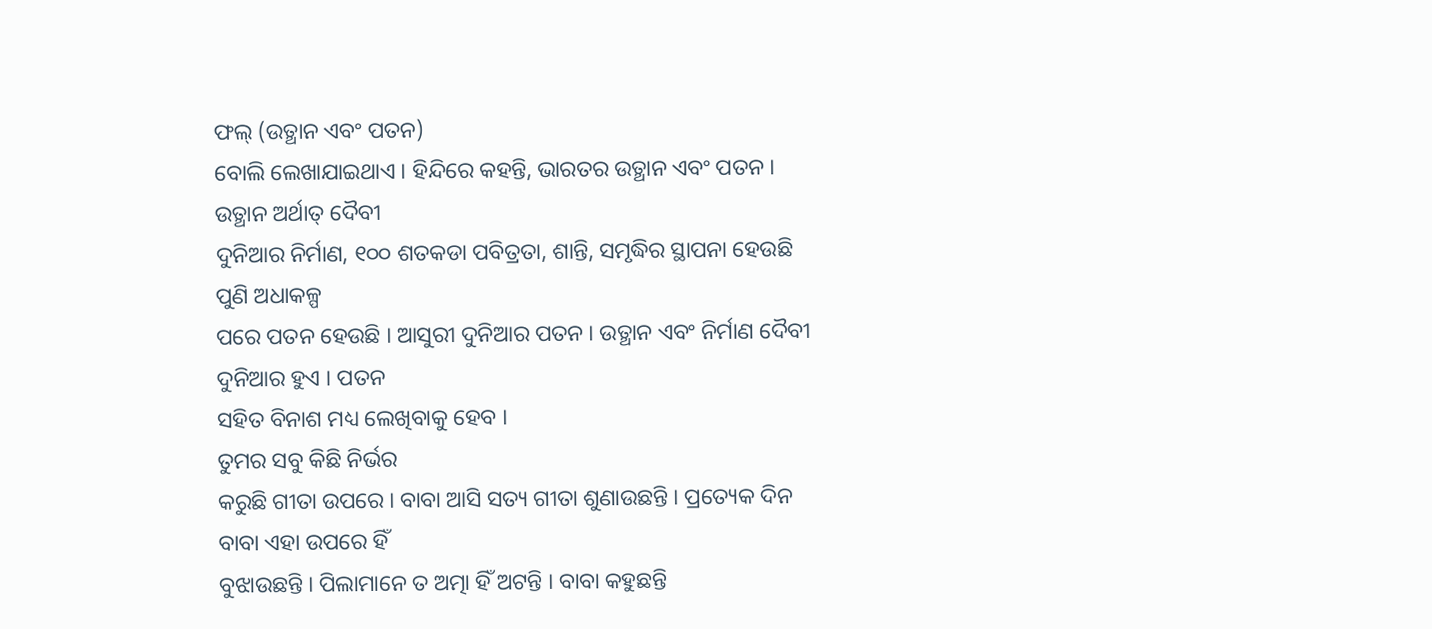ଫଲ୍ (ଉତ୍ଥାନ ଏବଂ ପତନ)
ବୋଲି ଲେଖାଯାଇଥାଏ । ହିନ୍ଦିରେ କହନ୍ତି, ଭାରତର ଉତ୍ଥାନ ଏବଂ ପତନ । ଉତ୍ଥାନ ଅର୍ଥାତ୍ ଦୈବୀ
ଦୁନିଆର ନିର୍ମାଣ, ୧୦୦ ଶତକଡା ପବିତ୍ରତା, ଶାନ୍ତି, ସମୃଦ୍ଧିର ସ୍ଥାପନା ହେଉଛି ପୁଣି ଅଧାକଳ୍ପ
ପରେ ପତନ ହେଉଛି । ଆସୁରୀ ଦୁନିଆର ପତନ । ଉତ୍ଥାନ ଏବଂ ନିର୍ମାଣ ଦୈବୀ ଦୁନିଆର ହୁଏ । ପତନ
ସହିତ ବିନାଶ ମଧ୍ୟ ଲେଖିବାକୁ ହେବ ।
ତୁମର ସବୁ କିଛି ନିର୍ଭର
କରୁଛି ଗୀତା ଉପରେ । ବାବା ଆସି ସତ୍ୟ ଗୀତା ଶୁଣାଉଛନ୍ତି । ପ୍ରତ୍ୟେକ ଦିନ ବାବା ଏହା ଉପରେ ହିଁ
ବୁଝାଉଛନ୍ତି । ପିଲାମାନେ ତ ଅତ୍ମା ହିଁ ଅଟନ୍ତି । ବାବା କହୁଛନ୍ତି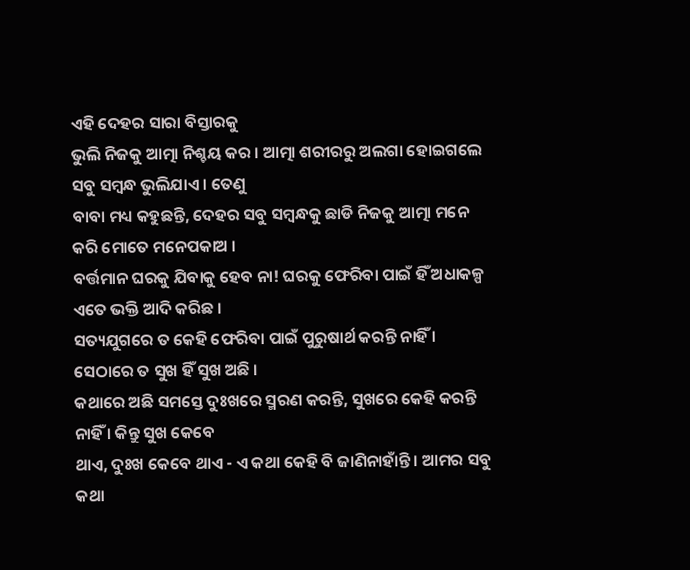ଏହି ଦେହର ସାରା ବିସ୍ତାରକୁ
ଭୁଲି ନିଜକୁ ଆତ୍ମା ନିଶ୍ଚୟ କର । ଆତ୍ମା ଶରୀରରୁ ଅଲଗା ହୋଇଗଲେ ସବୁ ସମ୍ବନ୍ଧ ଭୁଲିଯାଏ । ତେଣୁ
ବାବା ମଧ୍ୟ କହୁଛନ୍ତି, ଦେହର ସବୁ ସମ୍ବନ୍ଧକୁ ଛାଡି ନିଜକୁ ଆତ୍ମା ମନେ କରି ମୋତେ ମନେପକାଅ ।
ବର୍ତ୍ତମାନ ଘରକୁ ଯିବାକୁ ହେବ ନା! ଘରକୁ ଫେରିବା ପାଇଁ ହିଁ ଅଧାକଳ୍ପ ଏତେ ଭକ୍ତି ଆଦି କରିଛ ।
ସତ୍ୟଯୁଗରେ ତ କେହି ଫେରିବା ପାଇଁ ପୁରୁଷାର୍ଥ କରନ୍ତି ନାହିଁ । ସେଠାରେ ତ ସୁଖ ହିଁ ସୁଖ ଅଛି ।
କଥାରେ ଅଛି ସମସ୍ତେ ଦୁଃଖରେ ସ୍ମରଣ କରନ୍ତି, ସୁଖରେ କେହି କରନ୍ତି ନାହିଁ । କିନ୍ତୁ ସୁଖ କେବେ
ଥାଏ, ଦୁଃଖ କେବେ ଥାଏ - ଏ କଥା କେହି ବି ଜାଣିନାହାଁନ୍ତି । ଆମର ସବୁ କଥା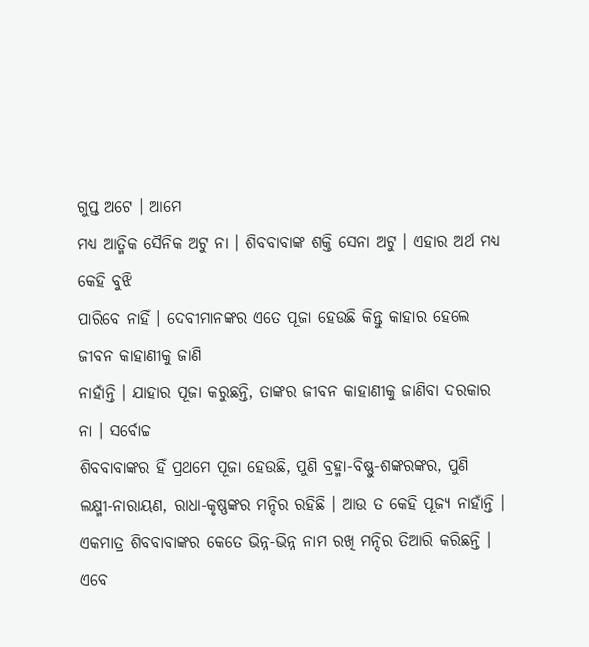ଗୁପ୍ତ ଅଟେ । ଆମେ
ମଧ୍ୟ ଆତ୍ମିକ ସୈନିକ ଅଟୁ ନା । ଶିବବାବାଙ୍କ ଶକ୍ତି ସେନା ଅଟୁ । ଏହାର ଅର୍ଥ ମଧ୍ୟ କେହି ବୁଝି
ପାରିବେ ନାହିଁ । ଦେବୀମାନଙ୍କର ଏତେ ପୂଜା ହେଉଛି କିନ୍ତୁ କାହାର ହେଲେ ଜୀବନ କାହାଣୀକୁ ଜାଣି
ନାହାଁନ୍ତି । ଯାହାର ପୂଜା କରୁଛନ୍ତି, ତାଙ୍କର ଜୀବନ କାହାଣୀକୁ ଜାଣିବା ଦରକାର ନା । ସର୍ବୋଚ୍ଚ
ଶିବବାବାଙ୍କର ହିଁ ପ୍ରଥମେ ପୂଜା ହେଉଛି, ପୁଣି ବ୍ରହ୍ମା-ବିଷ୍ଣୁ-ଶଙ୍କରଙ୍କର, ପୁଣି
ଲକ୍ଷ୍ମୀ-ନାରାୟଣ, ରାଧା-କୃଷ୍ଣଙ୍କର ମନ୍ଦିର ରହିଛି । ଆଉ ତ କେହି ପୂଜ୍ୟ ନାହାଁନ୍ତି ।
ଏକମାତ୍ର ଶିବବାବାଙ୍କର କେତେ ଭିନ୍ନ-ଭିନ୍ନ ନାମ ରଖି ମନ୍ଦିର ତିଆରି କରିଛନ୍ତି । ଏବେ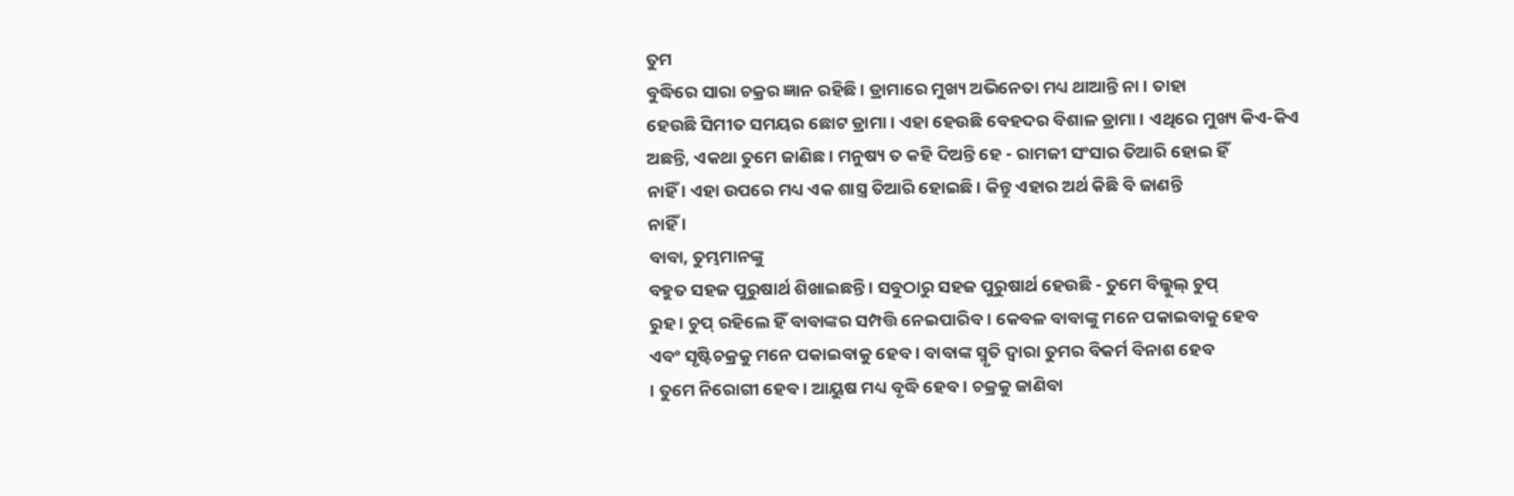ତୁମ
ବୁଦ୍ଧିରେ ସାରା ଚକ୍ରର ଜ୍ଞାନ ରହିଛି । ଡ୍ରାମାରେ ମୁଖ୍ୟ ଅଭିନେତା ମଧ୍ୟ ଥାଆନ୍ତି ନା । ତାହା
ହେଉଛି ସିମୀତ ସମୟର ଛୋଟ ଡ୍ରାମା । ଏହା ହେଉଛି ବେହଦର ବିଶାଳ ଡ୍ରାମା । ଏଥିରେ ମୁଖ୍ୟ କିଏ-କିଏ
ଅଛନ୍ତି, ଏକଥା ତୁମେ ଜାଣିଛ । ମନୁଷ୍ୟ ତ କହି ଦିଅନ୍ତି ହେ - ରାମଜୀ ସଂସାର ତିଆରି ହୋଇ ହିଁ
ନାହିଁ । ଏହା ଉପରେ ମଧ୍ୟ ଏକ ଶାସ୍ତ୍ର ତିଆରି ହୋଇଛି । କିନ୍ତୁ ଏହାର ଅର୍ଥ କିଛି ବି ଜାଣନ୍ତି
ନାହିଁ ।
ବାବା, ତୁମ୍ଭମାନଙ୍କୁ
ବହୁତ ସହଜ ପୁରୁଷାର୍ଥ ଶିଖାଇଛନ୍ତି । ସବୁଠାରୁ ସହଜ ପୁରୁଷାର୍ଥ ହେଉଛି - ତୁମେ ବିଲ୍କୁଲ୍ ଚୁପ୍
ରୁହ । ଚୁପ୍ ରହିଲେ ହିଁ ବାବାଙ୍କର ସମ୍ପତ୍ତି ନେଇପାରିବ । କେବଳ ବାବାଙ୍କୁ ମନେ ପକାଇବାକୁ ହେବ
ଏବଂ ସୃଷ୍ଟିଚକ୍ରକୁ ମନେ ପକାଇବାକୁ ହେବ । ବାବାଙ୍କ ସ୍ମୃତି ଦ୍ୱାରା ତୁମର ବିକର୍ମ ବିନାଶ ହେବ
। ତୁମେ ନିରୋଗୀ ହେବ । ଆୟୁଷ ମଧ୍ୟ ବୃଦ୍ଧି ହେବ । ଚକ୍ରକୁ ଜାଣିବା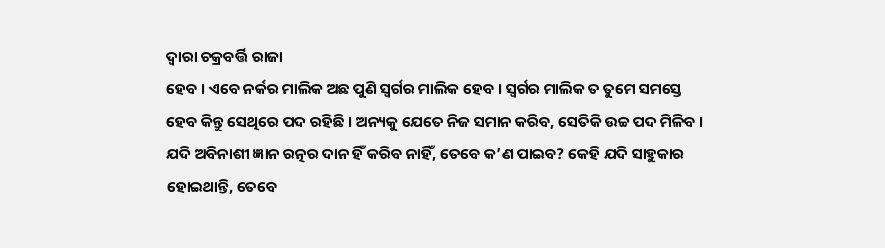ଦ୍ୱାରା ଚକ୍ରବର୍ତ୍ତି ରାଜା
ହେବ । ଏବେ ନର୍କର ମାଲିକ ଅଛ ପୁଣି ସ୍ୱର୍ଗର ମାଲିକ ହେବ । ସ୍ୱର୍ଗର ମାଲିକ ତ ତୁମେ ସମସ୍ତେ
ହେବ କିନ୍ତୁ ସେଥିରେ ପଦ ରହିଛି । ଅନ୍ୟକୁ ଯେତେ ନିଜ ସମାନ କରିବ, ସେତିକି ଉଚ୍ଚ ପଦ ମିଳିବ ।
ଯଦି ଅବିନାଶୀ ଜ୍ଞାନ ରତ୍ନର ଦାନ ହିଁ କରିବ ନାହିଁ, ତେବେ କ’ଣ ପାଇବ? କେହି ଯଦି ସାହୁକାର
ହୋଇଥାନ୍ତି, ତେବେ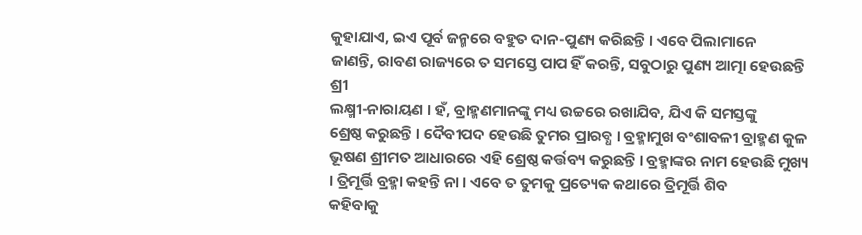କୁହାଯାଏ, ଇଏ ପୂର୍ବ ଜନ୍ମରେ ବହୁତ ଦାନ-ପୁଣ୍ୟ କରିଛନ୍ତି । ଏବେ ପିଲାମାନେ
ଜାଣନ୍ତି, ରାବଣ ରାଜ୍ୟରେ ତ ସମସ୍ତେ ପାପ ହିଁ କରନ୍ତି, ସବୁଠାରୁ ପୁଣ୍ୟ ଆତ୍ମା ହେଉଛନ୍ତି ଶ୍ରୀ
ଲକ୍ଷ୍ମୀ-ନାରାୟଣ । ହଁ, ବ୍ରାହ୍ମଣମାନଙ୍କୁ ମଧ୍ୟ ଉଚ୍ଚରେ ରଖାଯିବ, ଯିଏ କି ସମସ୍ତଙ୍କୁ
ଶ୍ରେଷ୍ଠ କରୁଛନ୍ତି । ଦୈବୀପଦ ହେଉଛି ତୁମର ପ୍ରାରବ୍ଧ । ବ୍ରହ୍ମାମୁଖ ବଂଶାବଳୀ ବ୍ରାହ୍ମଣ କୁଳ
ଭୂଷଣ ଶ୍ରୀମତ ଆଧାରରେ ଏହି ଶ୍ରେଷ୍ଠ କର୍ତ୍ତବ୍ୟ କରୁଛନ୍ତି । ବ୍ରହ୍ମାଙ୍କର ନାମ ହେଉଛି ମୁଖ୍ୟ
। ତ୍ରିମୂର୍ତ୍ତି ବ୍ରହ୍ମା କହନ୍ତି ନା । ଏବେ ତ ତୁମକୁ ପ୍ରତ୍ୟେକ କଥାରେ ତ୍ରିମୂର୍ତ୍ତି ଶିବ
କହିବାକୁ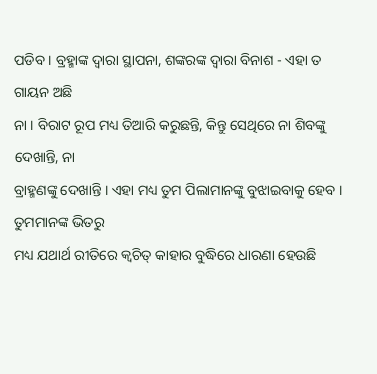ପଡିବ । ବ୍ରହ୍ମାଙ୍କ ଦ୍ୱାରା ସ୍ଥାପନା, ଶଙ୍କରଙ୍କ ଦ୍ୱାରା ବିନାଶ - ଏହା ତ ଗାୟନ ଅଛି
ନା । ବିରାଟ ରୂପ ମଧ୍ୟ ତିଆରି କରୁଛନ୍ତି, କିନ୍ତୁ ସେଥିରେ ନା ଶିବଙ୍କୁ ଦେଖାନ୍ତି, ନା
ବ୍ରାହ୍ମଣଙ୍କୁ ଦେଖାନ୍ତି । ଏହା ମଧ୍ୟ ତୁମ ପିଲାମାନଙ୍କୁ ବୁଝାଇବାକୁ ହେବ । ତୁମମାନଙ୍କ ଭିତରୁ
ମଧ୍ୟ ଯଥାର୍ଥ ରୀତିରେ କ୍ୱଚିତ୍ କାହାର ବୁଦ୍ଧିରେ ଧାରଣା ହେଉଛି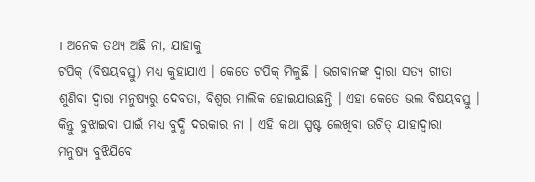। ଅନେକ ତଥ୍ୟ ଅଛି ନା, ଯାହାକୁ
ଟପିକ୍ (ବିଷୟବସ୍ତୁ) ମଧ୍ୟ କୁହାଯାଏ । କେତେ ଟପିକ୍ ମିଳୁଛି । ଭଗବାନଙ୍କ ଦ୍ୱାରା ସତ୍ୟ ଗୀତା
ଶୁଣିବା ଦ୍ୱାରା ମନୁଷ୍ୟରୁ ଦେବତା, ବିଶ୍ୱର ମାଲିକ ହୋଇଯାଉଛନ୍ତି । ଏହା କେତେ ଭଲ ବିଷୟବସ୍ତୁ ।
କିନ୍ତୁ ବୁଝାଇବା ପାଇଁ ମଧ୍ୟ ବୁଦ୍ଧି ଦରକାର ନା । ଏହି କଥା ସ୍ପଷ୍ଟ ଲେଖିବା ଉଚିତ୍ ଯାହାଦ୍ୱାରା
ମନୁଷ୍ୟ ବୁଝିଯିବେ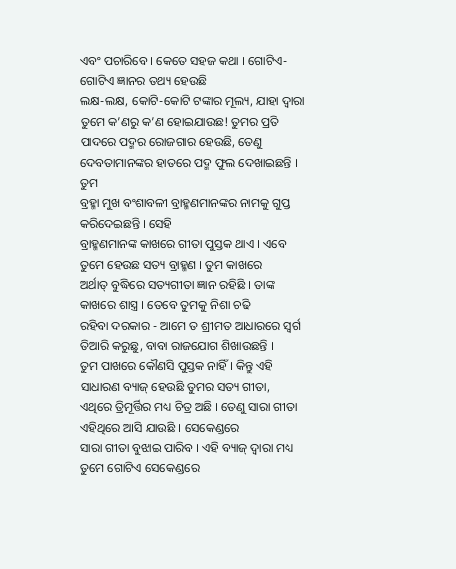ଏବଂ ପଚାରିବେ । କେତେ ସହଜ କଥା । ଗୋଟିଏ-ଗୋଟିଏ ଜ୍ଞାନର ତଥ୍ୟ ହେଉଛି
ଲକ୍ଷ-ଲକ୍ଷ, କୋଟି-କୋଟି ଟଙ୍କାର ମୂଲ୍ୟ, ଯାହା ଦ୍ୱାରା ତୁମେ କ’ଣରୁ କ’ଣ ହୋଇଯାଉଛ! ତୁମର ପ୍ରତି
ପାଦରେ ପଦ୍ମର ରୋଜଗାର ହେଉଛି, ତେଣୁ ଦେବତାମାନଙ୍କର ହାତରେ ପଦ୍ମ ଫୁଲ ଦେଖାଇଛନ୍ତି । ତୁମ
ବ୍ରହ୍ମା ମୁଖ ବଂଶାବଳୀ ବ୍ରାହ୍ମଣମାନଙ୍କର ନାମକୁ ଗୁପ୍ତ କରିଦେଇଛନ୍ତି । ସେହି
ବ୍ରାହ୍ମଣମାନଙ୍କ କାଖରେ ଗୀତା ପୁସ୍ତକ ଥାଏ । ଏବେ ତୁମେ ହେଉଛ ସତ୍ୟ ବ୍ରାହ୍ମଣ । ତୁମ କାଖରେ
ଅର୍ଥାତ୍ ବୁଦ୍ଧିରେ ସତ୍ୟଗୀତା ଜ୍ଞାନ ରହିଛି । ତାଙ୍କ କାଖରେ ଶାସ୍ତ୍ର । ତେବେ ତୁମକୁ ନିଶା ଚଢି
ରହିବା ଦରକାର - ଆମେ ତ ଶ୍ରୀମତ ଆଧାରରେ ସ୍ୱର୍ଗ ତିଆରି କରୁଛୁ, ବାବା ରାଜଯୋଗ ଶିଖାଉଛନ୍ତି ।
ତୁମ ପାଖରେ କୌଣସି ପୁସ୍ତକ ନାହିଁ । କିନ୍ତୁ ଏହି ସାଧାରଣ ବ୍ୟାଜ୍ ହେଉଛି ତୁମର ସତ୍ୟ ଗୀତା,
ଏଥିରେ ତ୍ରିମୂର୍ତ୍ତିର ମଧ୍ୟ ଚିତ୍ର ଅଛି । ତେଣୁ ସାରା ଗୀତା ଏହିଥିରେ ଆସି ଯାଉଛି । ସେକେଣ୍ଡରେ
ସାରା ଗୀତା ବୁଝାଇ ପାରିବ । ଏହି ବ୍ୟାଜ୍ ଦ୍ୱାରା ମଧ୍ୟ ତୁମେ ଗୋଟିଏ ସେକେଣ୍ଡରେ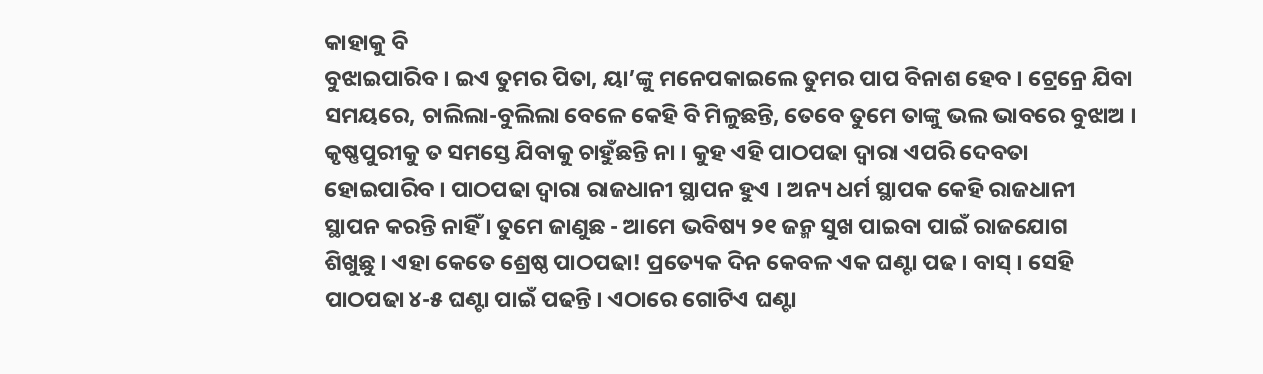କାହାକୁ ବି
ବୁଝାଇପାରିବ । ଇଏ ତୁମର ପିତା, ୟା’ଙ୍କୁ ମନେପକାଇଲେ ତୁମର ପାପ ବିନାଶ ହେବ । ଟ୍ରେନ୍ରେ ଯିବା
ସମୟରେ, ଚାଲିଲା-ବୁଲିଲା ବେଳେ କେହି ବି ମିଳୁଛନ୍ତି, ତେବେ ତୁମେ ତାଙ୍କୁ ଭଲ ଭାବରେ ବୁଝାଅ ।
କୃଷ୍ଣପୁରୀକୁ ତ ସମସ୍ତେ ଯିବାକୁ ଚାହୁଁଛନ୍ତି ନା । କୁହ ଏହି ପାଠପଢା ଦ୍ୱାରା ଏପରି ଦେବତା
ହୋଇପାରିବ । ପାଠପଢା ଦ୍ୱାରା ରାଜଧାନୀ ସ୍ଥାପନ ହୁଏ । ଅନ୍ୟ ଧର୍ମ ସ୍ଥାପକ କେହି ରାଜଧାନୀ
ସ୍ଥାପନ କରନ୍ତି ନାହିଁ । ତୁମେ ଜାଣୁଛ - ଆମେ ଭବିଷ୍ୟ ୨୧ ଜନ୍ମ ସୁଖ ପାଇବା ପାଇଁ ରାଜଯୋଗ
ଶିଖୁଛୁ । ଏହା କେତେ ଶ୍ରେଷ୍ଠ ପାଠପଢା! ପ୍ରତ୍ୟେକ ଦିନ କେବଳ ଏକ ଘଣ୍ଟା ପଢ । ବାସ୍ । ସେହି
ପାଠପଢା ୪-୫ ଘଣ୍ଟା ପାଇଁ ପଢନ୍ତି । ଏଠାରେ ଗୋଟିଏ ଘଣ୍ଟା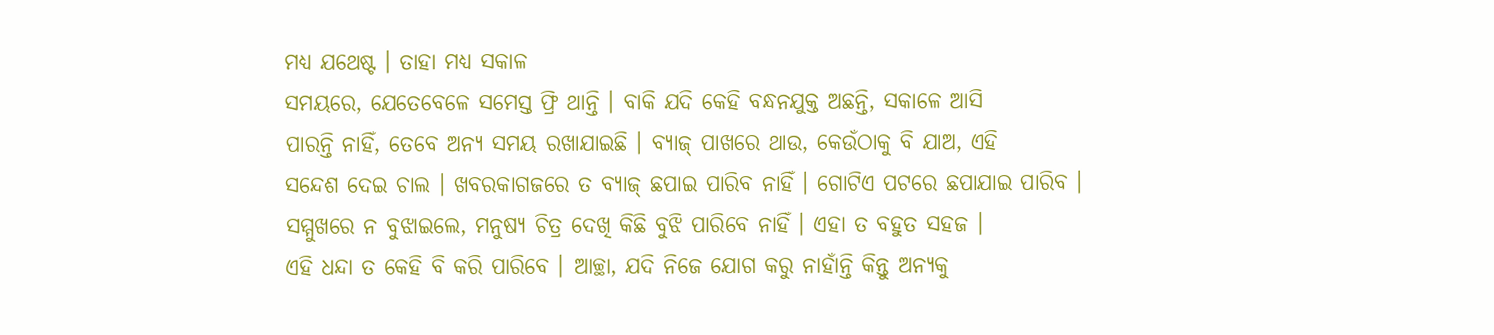ମଧ୍ୟ ଯଥେଷ୍ଟ । ତାହା ମଧ୍ୟ ସକାଳ
ସମୟରେ, ଯେତେବେଳେ ସମେସ୍ତ ଫ୍ରି ଥାନ୍ତି । ବାକି ଯଦି କେହି ବନ୍ଧନଯୁକ୍ତ ଅଛନ୍ତି, ସକାଳେ ଆସି
ପାରନ୍ତି ନାହିଁ, ତେବେ ଅନ୍ୟ ସମୟ ରଖାଯାଇଛି । ବ୍ୟାଜ୍ ପାଖରେ ଥାଉ, କେଉଁଠାକୁ ବି ଯାଅ, ଏହି
ସନ୍ଦେଶ ଦେଇ ଚାଲ । ଖବରକାଗଜରେ ତ ବ୍ୟାଜ୍ ଛପାଇ ପାରିବ ନାହିଁ । ଗୋଟିଏ ପଟରେ ଛପାଯାଇ ପାରିବ ।
ସମ୍ମୁଖରେ ନ ବୁଝାଇଲେ, ମନୁଷ୍ୟ ଚିତ୍ର ଦେଖି କିଛି ବୁଝି ପାରିବେ ନାହିଁ । ଏହା ତ ବହୁତ ସହଜ ।
ଏହି ଧନ୍ଦା ତ କେହି ବି କରି ପାରିବେ । ଆଚ୍ଛା, ଯଦି ନିଜେ ଯୋଗ କରୁ ନାହାଁନ୍ତି କିନ୍ତୁ ଅନ୍ୟକୁ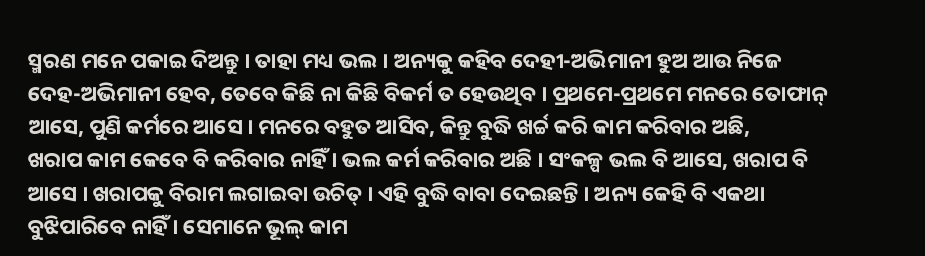ସ୍ମରଣ ମନେ ପକାଇ ଦିଅନ୍ତୁ । ତାହା ମଧ୍ୟ ଭଲ । ଅନ୍ୟକୁ କହିବ ଦେହୀ-ଅଭିମାନୀ ହୁଅ ଆଉ ନିଜେ
ଦେହ-ଅଭିମାନୀ ହେବ, ତେବେ କିଛି ନା କିଛି ବିକର୍ମ ତ ହେଉଥିବ । ପ୍ରଥମେ-ପ୍ରଥମେ ମନରେ ତୋଫାନ୍
ଆସେ, ପୁଣି କର୍ମରେ ଆସେ । ମନରେ ବହୁତ ଆସିବ, କିନ୍ତୁ ବୁଦ୍ଧି ଖର୍ଚ୍ଚ କରି କାମ କରିବାର ଅଛି,
ଖରାପ କାମ କେବେ ବି କରିବାର ନାହିଁ । ଭଲ କର୍ମ କରିବାର ଅଛି । ସଂକଳ୍ପ ଭଲ ବି ଆସେ, ଖରାପ ବି
ଆସେ । ଖରାପକୁ ବିରାମ ଲଗାଇବା ଉଚିତ୍ । ଏହି ବୁଦ୍ଧି ବାବା ଦେଇଛନ୍ତି । ଅନ୍ୟ କେହି ବି ଏକଥା
ବୁଝିପାରିବେ ନାହିଁ । ସେମାନେ ଭୂଲ୍ କାମ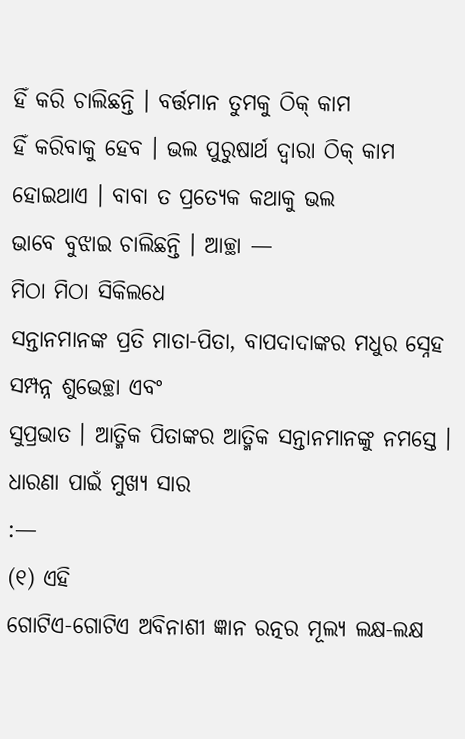ହିଁ କରି ଚାଲିଛନ୍ତି । ବର୍ତ୍ତମାନ ତୁମକୁ ଠିକ୍ କାମ
ହିଁ କରିବାକୁ ହେବ । ଭଲ ପୁରୁଷାର୍ଥ ଦ୍ୱାରା ଠିକ୍ କାମ ହୋଇଥାଏ । ବାବା ତ ପ୍ରତ୍ୟେକ କଥାକୁ ଭଲ
ଭାବେ ବୁଝାଇ ଚାଲିଛନ୍ତି । ଆଚ୍ଛା —
ମିଠା ମିଠା ସିକିଲଧେ
ସନ୍ତାନମାନଙ୍କ ପ୍ରତି ମାତା-ପିତା, ବାପଦାଦାଙ୍କର ମଧୁର ସ୍ନେହ ସମ୍ପନ୍ନ ଶୁଭେଚ୍ଛା ଏବଂ
ସୁପ୍ରଭାତ । ଆତ୍ମିକ ପିତାଙ୍କର ଆତ୍ମିକ ସନ୍ତାନମାନଙ୍କୁ ନମସ୍ତେ ।
ଧାରଣା ପାଇଁ ମୁଖ୍ୟ ସାର
:—
(୧) ଏହି
ଗୋଟିଏ-ଗୋଟିଏ ଅବିନାଶୀ ଜ୍ଞାନ ରତ୍ନର ମୂଲ୍ୟ ଲକ୍ଷ-ଲକ୍ଷ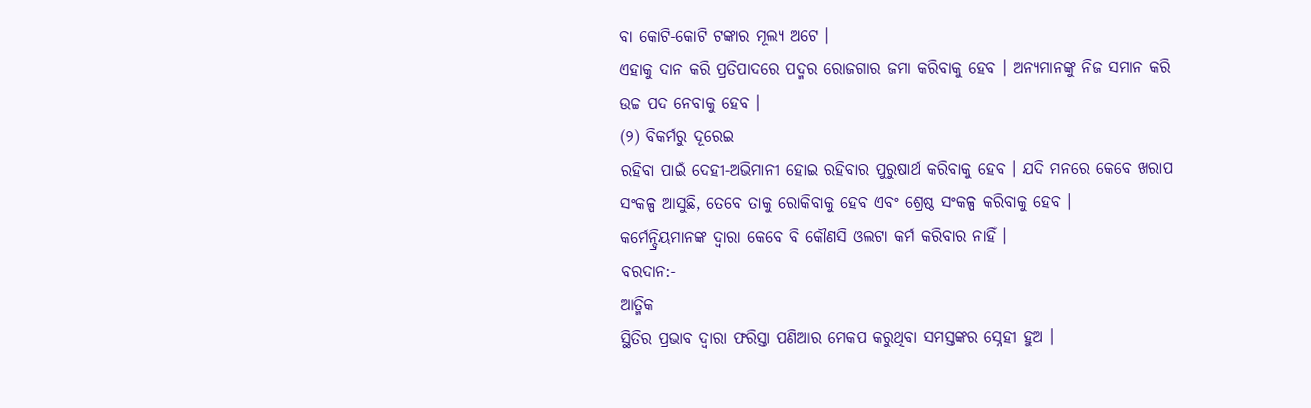ବା କୋଟି-କୋଟି ଟଙ୍କାର ମୂଲ୍ୟ ଅଟେ ।
ଏହାକୁ ଦାନ କରି ପ୍ରତିପାଦରେ ପଦ୍ମର ରୋଜଗାର ଜମା କରିବାକୁ ହେବ । ଅନ୍ୟମାନଙ୍କୁ ନିଜ ସମାନ କରି
ଉଚ୍ଚ ପଦ ନେବାକୁ ହେବ ।
(୨) ବିକର୍ମରୁ ଦୂରେଇ
ରହିବା ପାଇଁ ଦେହୀ-ଅଭିମାନୀ ହୋଇ ରହିବାର ପୁରୁଷାର୍ଥ କରିବାକୁ ହେବ । ଯଦି ମନରେ କେବେ ଖରାପ
ସଂକଳ୍ପ ଆସୁଛି, ତେବେ ତାକୁ ରୋକିବାକୁ ହେବ ଏବଂ ଶ୍ରେଷ୍ଠ ସଂକଳ୍ପ କରିବାକୁ ହେବ ।
କର୍ମେନ୍ଦ୍ରିୟମାନଙ୍କ ଦ୍ୱାରା କେବେ ବି କୌଣସି ଓଲଟା କର୍ମ କରିବାର ନାହିଁ ।
ବରଦାନ:-
ଆତ୍ମିକ
ସ୍ଥିତିର ପ୍ରଭାବ ଦ୍ୱାରା ଫରିସ୍ତା ପଣିଆର ମେକପ କରୁଥିବା ସମସ୍ତଙ୍କର ସ୍ନେହୀ ହୁଅ ।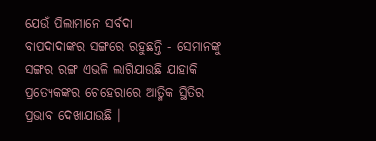ଯେଉଁ ପିଲାମାନେ ସର୍ବଦା
ବାପଦାଦାଙ୍କର ସଙ୍ଗରେ ରହୁଛନ୍ତି - ସେମାନଙ୍କୁ ସଙ୍ଗର ରଙ୍ଗ ଏଭଳି ଲାଗିଯାଉଛି ଯାହାକି
ପ୍ରତ୍ୟେକଙ୍କର ଚେହେରାରେ ଆତ୍ମିକ ସ୍ଥିତିର ପ୍ରଭାବ ଦେଖାଯାଉଛି ।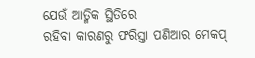ଯେଉଁ ଆତ୍ମିକ ସ୍ଥିତିରେ
ରହିବା କାରଣରୁ ଫରିସ୍ତା ପଣିଆର ମେକପ୍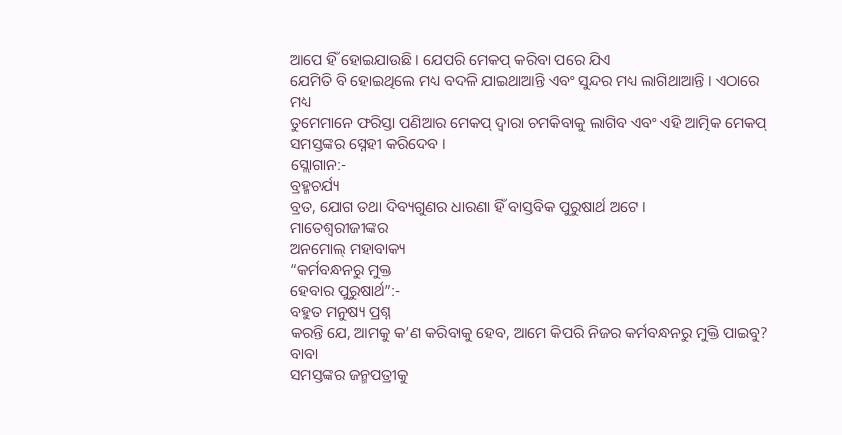ଆପେ ହିଁ ହୋଇଯାଉଛି । ଯେପରି ମେକପ୍ କରିବା ପରେ ଯିଏ
ଯେମିତି ବି ହୋଇଥିଲେ ମଧ୍ୟ ବଦଳି ଯାଇଥାଆନ୍ତି ଏବଂ ସୁନ୍ଦର ମଧ୍ୟ ଲାଗିଥାଆନ୍ତି । ଏଠାରେ ମଧ୍ୟ
ତୁମେମାନେ ଫରିସ୍ତା ପଣିଆର ମେକପ୍ ଦ୍ୱାରା ଚମକିବାକୁ ଲାଗିବ ଏବଂ ଏହି ଆତ୍ମିକ ମେକପ୍
ସମସ୍ତଙ୍କର ସ୍ନେହୀ କରିଦେବ ।
ସ୍ଲୋଗାନ:-
ବ୍ରହ୍ମଚର୍ଯ୍ୟ
ବ୍ରତ, ଯୋଗ ତଥା ଦିବ୍ୟଗୁଣର ଧାରଣା ହିଁ ବାସ୍ତବିକ ପୁରୁଷାର୍ଥ ଅଟେ ।
ମାତେଶ୍ୱରୀଜୀଙ୍କର
ଅନମୋଲ୍ ମହାବାକ୍ୟ
“କର୍ମବନ୍ଧନରୁ ମୁକ୍ତ
ହେବାର ପୁରୁଷାର୍ଥ”:-
ବହୁତ ମନୁଷ୍ୟ ପ୍ରଶ୍ନ
କରନ୍ତି ଯେ, ଆମକୁ କ’ଣ କରିବାକୁ ହେବ, ଆମେ କିପରି ନିଜର କର୍ମବନ୍ଧନରୁ ମୁକ୍ତି ପାଇବୁ? ବାବା
ସମସ୍ତଙ୍କର ଜନ୍ମପତ୍ରୀକୁ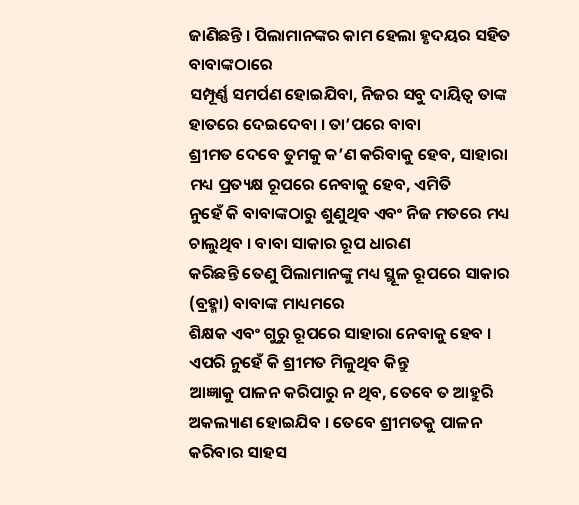ଜାଣିଛନ୍ତି । ପିଲାମାନଙ୍କର କାମ ହେଲା ହୃଦୟର ସହିତ ବାବାଙ୍କଠାରେ
ସମ୍ପୂର୍ଣ୍ଣ ସମର୍ପଣ ହୋଇଯିବା, ନିଜର ସବୁ ଦାୟିତ୍ୱ ତାଙ୍କ ହାତରେ ଦେଇଦେବା । ତା’ପରେ ବାବା
ଶ୍ରୀମତ ଦେବେ ତୁମକୁ କ’ଣ କରିବାକୁ ହେବ, ସାହାରା ମଧ୍ୟ ପ୍ରତ୍ୟକ୍ଷ ରୂପରେ ନେବାକୁ ହେବ, ଏମିତି
ନୁହେଁ କି ବାବାଙ୍କଠାରୁ ଶୁଣୁଥିବ ଏବଂ ନିଜ ମତରେ ମଧ୍ୟ ଚାଲୁଥିବ । ବାବା ସାକାର ରୂପ ଧାରଣ
କରିଛନ୍ତି ତେଣୁ ପିଲାମାନଙ୍କୁ ମଧ୍ୟ ସ୍ଥୂଳ ରୂପରେ ସାକାର (ବ୍ରହ୍ମା) ବାବାଙ୍କ ମାଧ୍ୟମରେ
ଶିକ୍ଷକ ଏବଂ ଗୁରୁ ରୂପରେ ସାହାରା ନେବାକୁ ହେବ । ଏପରି ନୁହେଁ କି ଶ୍ରୀମତ ମିଳୁଥିବ କିନ୍ତୁ
ଆଜ୍ଞାକୁ ପାଳନ କରିପାରୁ ନ ଥିବ, ତେବେ ତ ଆହୁରି ଅକଲ୍ୟାଣ ହୋଇଯିବ । ତେବେ ଶ୍ରୀମତକୁ ପାଳନ
କରିବାର ସାହସ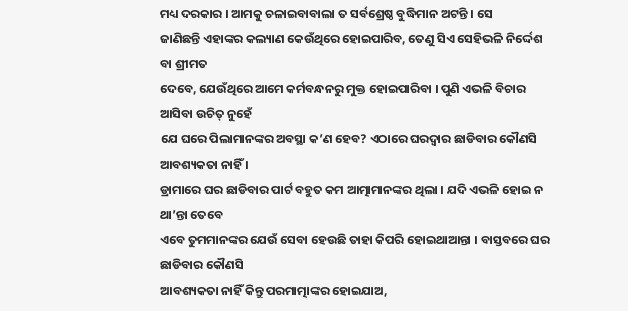ମଧ୍ୟ ଦରକାର । ଆମକୁ ଚଳାଇବାବାଲା ତ ସର୍ବଶ୍ରେଷ୍ଠ ବୁଦ୍ଧିମାନ ଅଟନ୍ତି । ସେ
ଜାଣିଛନ୍ତି ଏହାଙ୍କର କଲ୍ୟାଣ କେଉଁଥିରେ ହୋଇପାରିବ, ତେଣୁ ସିଏ ସେହିଭଳି ନିର୍ଦ୍ଦେଶ ବା ଶ୍ରୀମତ
ଦେବେ, ଯେଉଁଥିରେ ଆମେ କର୍ମବନ୍ଧନରୁ ମୁକ୍ତ ହୋଇପାରିବା । ପୁଣି ଏଭଳି ବିଚାର ଆସିବା ଉଚିତ୍ ନୁହେଁ
ଯେ ଘରେ ପିଲାମାନଙ୍କର ଅବସ୍ଥା କ’ଣ ହେବ? ଏଠାରେ ଘରଦ୍ୱାର ଛାଡିବାର କୌଣସି ଆବଶ୍ୟକତା ନାହିଁ ।
ଡ୍ରାମାରେ ଘର ଛାଡିବାର ପାର୍ଟ ବହୁତ କମ ଆତ୍ମାମାନଙ୍କର ଥିଲା । ଯଦି ଏଭଳି ହୋଇ ନ ଥା’ନ୍ତା ତେବେ
ଏବେ ତୁମମାନଙ୍କର ଯେଉଁ ସେବା ହେଉଛି ତାହା କିପରି ହୋଇଥାଆନ୍ତା । ବାସ୍ତବରେ ଘର ଛାଡିବାର କୌଣସି
ଆବଶ୍ୟକତା ନାହିଁ କିନ୍ତୁ ପରମାତ୍ମାଙ୍କର ହୋଇଯାଅ,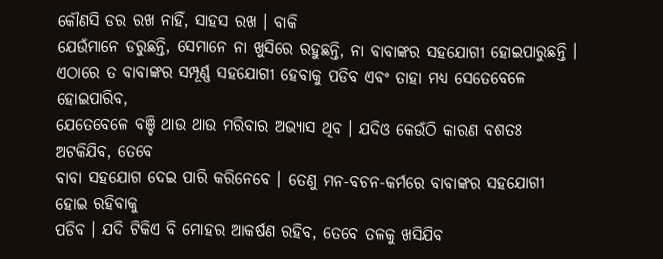କୌଣସି ଡର ରଖ ନାହିଁ, ସାହସ ରଖ । ବାକି
ଯେଉଁମାନେ ଡରୁଛନ୍ତି, ସେମାନେ ନା ଖୁସିରେ ରହୁଛନ୍ତି, ନା ବାବାଙ୍କର ସହଯୋଗୀ ହୋଇପାରୁଛନ୍ତି ।
ଏଠାରେ ତ ବାବାଙ୍କର ସମ୍ପୂର୍ଣ୍ଣ ସହଯୋଗୀ ହେବାକୁ ପଡିବ ଏବଂ ତାହା ମଧ୍ୟ ସେତେବେଳେ ହୋଇପାରିବ,
ଯେତେବେଳେ ବଞ୍ଚି ଥାଉ ଥାଉ ମରିବାର ଅଭ୍ୟାସ ଥିବ । ଯଦିଓ କେଉଁଠି କାରଣ ବଶତଃ ଅଟକିଯିବ, ତେବେ
ବାବା ସହଯୋଗ ଦେଇ ପାରି କରିନେବେ । ତେଣୁ ମନ-ବଚନ-କର୍ମରେ ବାବାଙ୍କର ସହଯୋଗୀ ହୋଇ ରହିବାକୁ
ପଡିବ । ଯଦି ଟିକିଏ ବି ମୋହର ଆକର୍ଷଣ ରହିବ, ତେବେ ତଳକୁ ଖସିଯିବ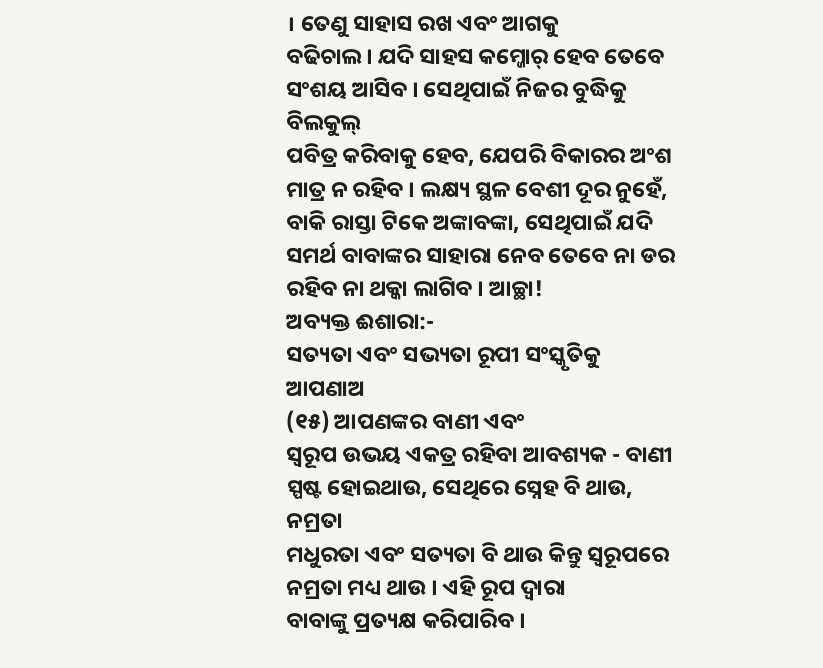। ତେଣୁ ସାହାସ ରଖ ଏବଂ ଆଗକୁ
ବଢିଚାଲ । ଯଦି ସାହସ କମ୍ଜୋର୍ ହେବ ତେବେ ସଂଶୟ ଆସିବ । ସେଥିପାଇଁ ନିଜର ବୁଦ୍ଧିକୁ ବିଲକୁଲ୍
ପବିତ୍ର କରିବାକୁ ହେବ, ଯେପରି ବିକାରର ଅଂଶ ମାତ୍ର ନ ରହିବ । ଲକ୍ଷ୍ୟ ସ୍ଥଳ ବେଶୀ ଦୂର ନୁହେଁ,
ବାକି ରାସ୍ତା ଟିକେ ଅଙ୍କାବଙ୍କା, ସେଥିପାଇଁ ଯଦି ସମର୍ଥ ବାବାଙ୍କର ସାହାରା ନେବ ତେବେ ନା ଡର
ରହିବ ନା ଥକ୍କା ଲାଗିବ । ଆଚ୍ଛା!
ଅବ୍ୟକ୍ତ ଈଶାରା:-
ସତ୍ୟତା ଏବଂ ସଭ୍ୟତା ରୂପୀ ସଂସ୍କୃତିକୁ ଆପଣାଅ
(୧୫) ଆପଣଙ୍କର ବାଣୀ ଏବଂ
ସ୍ୱରୂପ ଉଭୟ ଏକତ୍ର ରହିବା ଆବଶ୍ୟକ - ବାଣୀ ସ୍ପଷ୍ଟ ହୋଇଥାଉ, ସେଥିରେ ସ୍ନେହ ବି ଥାଉ, ନମ୍ରତା
ମଧୁରତା ଏବଂ ସତ୍ୟତା ବି ଥାଉ କିନ୍ତୁ ସ୍ୱରୂପରେ ନମ୍ରତା ମଧ୍ୟ ଥାଉ । ଏହି ରୂପ ଦ୍ୱାରା
ବାବାଙ୍କୁ ପ୍ରତ୍ୟକ୍ଷ କରିପାରିବ ।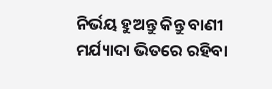ନିର୍ଭୟ ହୁଅନ୍ତୁ କିନ୍ତୁ ବାଣୀ ମର୍ଯ୍ୟାଦା ଭିତରେ ରହିବା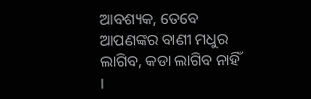ଆବଶ୍ୟକ, ତେବେ ଆପଣଙ୍କର ବାଣୀ ମଧୁର ଲାଗିବ, କଡା ଲାଗିବ ନାହିଁ ।